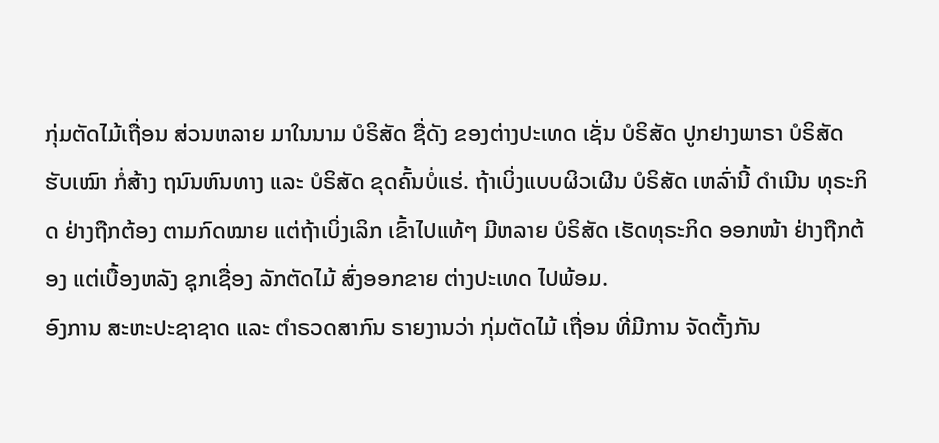ກຸ່ມຕັດໄມ້ເຖື່ອນ ສ່ວນຫລາຍ ມາໃນນາມ ບໍຣິສັດ ຊື່ດັງ ຂອງຕ່າງປະເທດ ເຊັ່ນ ບໍຣິສັດ ປູກຢາງພາຣາ ບໍຣິສັດ ຮັບເໝົາ ກໍ່ສ້າງ ຖນົນຫົນທາງ ແລະ ບໍຣິສັດ ຂຸດຄົ້ນບໍ່ແຮ່. ຖ້າເບິ່ງແບບຜິວເຜີນ ບໍຣິສັດ ເຫລົ່ານີ້ ດຳເນີນ ທຸຣະກິດ ຢ່າງຖືກຕ້ອງ ຕາມກົດໝາຍ ແຕ່ຖ້າເບິ່ງເລິກ ເຂົ້າໄປແທ້ໆ ມີຫລາຍ ບໍຣິສັດ ເຮັດທຸຣະກິດ ອອກໜ້າ ຢ່າງຖືກຕ້ອງ ແຕ່ເບື້ອງຫລັງ ຊຸກເຊື່ອງ ລັກຕັດໄມ້ ສົ່ງອອກຂາຍ ຕ່າງປະເທດ ໄປພ້ອມ.
ອົງການ ສະຫະປະຊາຊາດ ແລະ ຕຳຣວດສາກົນ ຣາຍງານວ່າ ກຸ່ມຕັດໄມ້ ເຖື່ອນ ທີ່ມີການ ຈັດຕັ້ງກັນ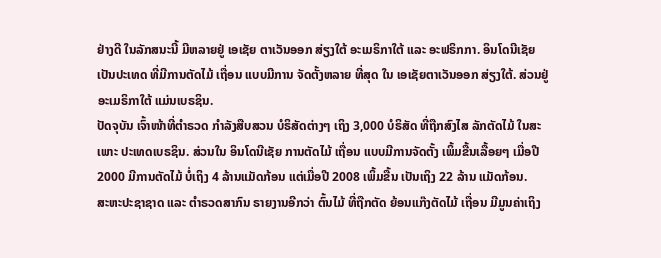ຢ່າງດີ ໃນລັກສນະນີ້ ມີຫລາຍຢູ່ ເອເຊັຍ ຕາເວັນອອກ ສ່ຽງໃຕ້ ອະເມຣິກາໃຕ້ ແລະ ອະຟຣິກກາ. ອິນໂດນີເຊັຍ ເປັນປະເທດ ທີ່ມີການຕັດໄມ້ ເຖື່ອນ ແບບມີການ ຈັດຕັ້ງຫລາຍ ທີ່ສຸດ ໃນ ເອເຊັຍຕາເວັນອອກ ສ່ຽງໃຕ້. ສ່ວນຢູ່ ອະເມຣິກາໃຕ້ ແມ່ນເບຣຊິນ.
ປັດຈຸບັນ ເຈົ້າໜ້າທີ່ຕຳຣວດ ກຳລັງສືບສວນ ບໍຣິສັດຕ່າງໆ ເຖິງ 3,000 ບໍຣິສັດ ທີ່ຖືກສົງໄສ ລັກຕັດໄມ້ ໃນສະເພາະ ປະເທດເບຣຊິນ. ສ່ວນໃນ ອິນໂດນີເຊັຍ ການຕັດໄມ້ ເຖື່ອນ ແບບມີການຈັດຕັ້ງ ເພິ້ມຂື້ນເລື້ອຍໆ ເມື່ອປີ 2000 ມີການຕັດໄມ້ ບໍ່ເຖິງ 4 ລ້ານແມັດກ້ອນ ແຕ່ເມື່ອປີ 2008 ເພິ້ມຂື້ນ ເປັນເຖິງ 22 ລ້ານ ແມັດກ້ອນ.
ສະຫະປະຊາຊາດ ແລະ ຕຳຣວດສາກົນ ຣາຍງານອີກວ່າ ຕົ້ນໄມ້ ທີ່ຖືກຕັດ ຍ້ອນແກ໊ງຕັດໄມ້ ເຖື່ອນ ມີມູນຄ່າເຖິງ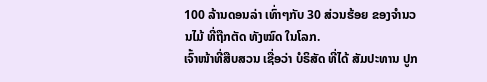100 ລ້ານດອນລ່າ ເທົ່າໆກັບ 30 ສ່ວນຮ້ອຍ ຂອງຈໍານວນໄມ້ ທີ່ຖືກຕັດ ທັງໝົດ ໃນໂລກ.
ເຈົ້າໜ້າທີ່ສືບສວນ ເຊື່ອວ່າ ບໍຣິສັດ ທີ່ໄດ້ ສັມປະທານ ປູກ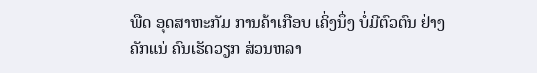ພືດ ອຸດສາຫະກັມ ການຄ້າເກືອບ ເຄິ່ງນຶ່ງ ບໍ່ມີຕົວຕົນ ຢ່າງຄັກແນ່ ຄົນເຮັດວຽກ ສ່ວນຫລາ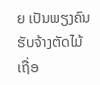ຍ ເປັນພຽງຄົນ ຮັບຈ້າງຕັດໄມ້ ເຖື່ອ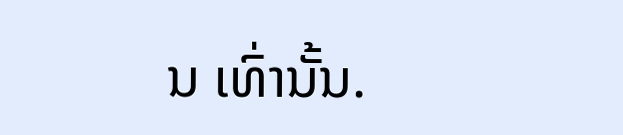ນ ເທົ່ານັ້ນ.